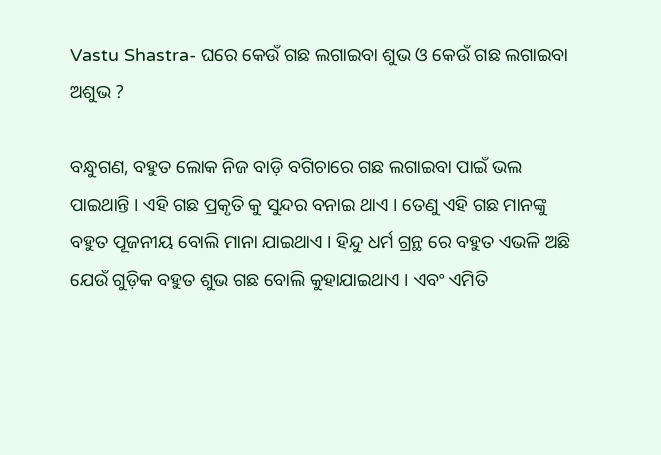Vastu Shastra- ଘରେ କେଉଁ ଗଛ ଲଗାଇବା ଶୁଭ ଓ କେଉଁ ଗଛ ଲଗାଇବା ଅଶୁଭ ?

ବନ୍ଧୁଗଣ, ବହୁତ ଲୋକ ନିଜ ବାଡ଼ି ବଗିଚାରେ ଗଛ ଲଗାଇବା ପାଇଁ ଭଲ ପାଇଥାନ୍ତି । ଏହି ଗଛ ପ୍ରକୃତି କୁ ସୁନ୍ଦର ବନାଇ ଥାଏ । ତେଣୁ ଏହି ଗଛ ମାନଙ୍କୁ ବହୁତ ପୂଜନୀୟ ବୋଲି ମାନା ଯାଇଥାଏ । ହିନ୍ଦୁ ଧର୍ମ ଗ୍ରନ୍ଥ ରେ ବହୁତ ଏଭଳି ଅଛି ଯେଉଁ ଗୁଡ଼ିକ ବହୁତ ଶୁଭ ଗଛ ବୋଲି କୁହାଯାଇଥାଏ । ଏବଂ ଏମିତି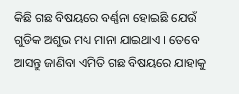କିଛି ଗଛ ବିଷୟରେ ବର୍ଣ୍ଣନା ହୋଇଛି ଯେଉଁ ଗୁଡିକ ଅଶୁଭ ମଧ୍ୟ ମାନା ଯାଇଥାଏ । ତେବେ ଆସନ୍ତୁ ଜାଣିବା ଏମିତି ଗଛ ବିଷୟରେ ଯାହାକୁ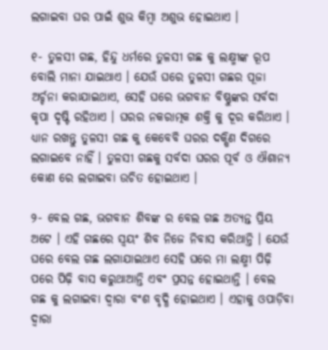ଲଗାଇବା ଘର ପାଇଁ ଶୁଭ କିମ୍ବା ଅଶୁଭ ହୋଇଥାଏ ।

୧- ତୁଳସୀ ଗଛ, ହିନ୍ଦୁ ଧର୍ମରେ ତୁଳସୀ ଗଛ କୁ ଲକ୍ଷ୍ମୀଙ୍କ ରୂପ ବୋଲି ମାନା ଯାଇଥାଏ । ଯେଉଁ ଘରେ ତୁଳସୀ ଗଛର ପୂଜା ଅର୍ଚ୍ଚନା କରାଯାଇଥାଏ, ସେହି ଘରେ ଭଗବାନ ବିଷ୍ଣୁଙ୍କର ସର୍ବଦା କୃପା ଦୃଷ୍ଟି ରହିଥାଏ । ଘରର ନକରାତ୍ମକ ଶକ୍ତି କୁ ଦୂର କରିଥାଏ । ଧ୍ୟାନ ରଖନ୍ତୁ ତୁଳସୀ ଗଛ କୁ କେବେବି ଘରର ଦକ୍ଷିଣ ଦିଗରେ ଲଗାଇବେ ନାହିଁ । ତୁଳସୀ ଗଛକୁ ସର୍ବଦା ଘରର ପୂର୍ବ ଓ ଐଶାନ୍ୟ କୋଣ ରେ ଲଗାଇବା ଉଚିତ ହୋଇଥାଏ ।

୨- ବେଲ ଗଛ, ଭଗବାନ ଶିବଙ୍କ ର ବେଲ ଗଛ ଅତ୍ୟନ୍ତ ପ୍ରିୟ ଅଟେ । ଏହି ଗଛରେ ସ୍ଵୟଂ ଶିବ ନିଜେ ନିବାସ କରିଥାନ୍ତି । ଯେଉଁ ଘରେ ବେଲ ଗଛ ଲଗାଯାଇଥାଏ ସେହି ଘରେ ମା ଲକ୍ଷ୍ମୀ ପିଢ଼ି ପରେ ପିଢ଼ି ବାସ କରୁଥାଆନ୍ତି ଏବଂ ପ୍ରସନ୍ନ ହୋଇଥାନ୍ତି । ବେଲ ଗଛ କୁ ଲଗାଇବା ଦ୍ଵାରା ବଂଶ ବୃଦ୍ଧି ହୋଇଥାଏ । ଏହାକୁ ଓପାଡ଼ିବା ଦ୍ଵାରା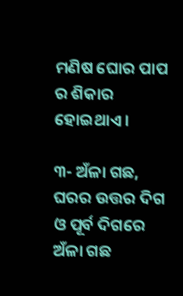ମଣିଷ ଘୋର ପାପ ର ଶିକାର ହୋଇଥାଏ ।

୩- ଅଁଳା ଗଛ, ଘରର ଉତ୍ତର ଦିଗ ଓ ପୂର୍ବ ଦିଗରେ ଅଁଳା ଗଛ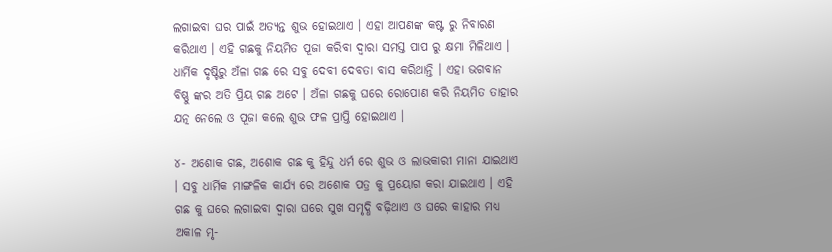ଲଗାଇବା ଘର ପାଇଁ ଅତ୍ୟନ୍ତ ଶୁଭ ହୋଇଥାଏ । ଏହା ଆପଣଙ୍କ କଷ୍ଟ ରୁ ନିବାରଣ କରିଥାଏ । ଏହି ଗଛକୁ ନିୟମିତ ପୂଜା କରିବା ଦ୍ୱାରା ସମସ୍ତ ପାପ ରୁ କ୍ଷମା ମିଳିଥାଏ । ଧାର୍ମିକ ଦୃଷ୍ଟିରୁ ଅଁଳା ଗଛ ରେ ସବୁ ଦେବୀ ଦେବତା ବାସ କରିଥାନ୍ତି । ଏହା ଭଗବାନ ବିଷ୍ଣୁ ଙ୍କର ଅତି ପ୍ରିୟ ଗଛ ଅଟେ । ଅଁଳା ଗଛକୁ ଘରେ ରୋପୋଣ କରି ନିୟମିତ ତାହାର ଯତ୍ନ ନେଲେ ଓ ପୂଜା କଲେ ଶୁଭ ଫଳ ପ୍ରାପ୍ତି ହୋଇଥାଏ ।

୪- ଅଶୋକ ଗଛ, ଅଶୋକ ଗଛ କୁ ହିନ୍ଦୁ ଧର୍ମ ରେ ଶୁଭ ଓ ଲାଭକାରୀ ମାନା ଯାଇଥାଏ । ସବୁ ଧାର୍ମିକ ମାଙ୍ଗଳିକ କାର୍ଯ୍ୟ ରେ ଅଶୋକ ପତ୍ର କୁ ପ୍ରୟୋଗ କରା ଯାଇଥାଏ । ଏହି ଗଛ କୁ ଘରେ ଲଗାଇବା ଦ୍ଵାରା ଘରେ ସୁଖ ସମୃଦ୍ଧି ବଢ଼ିଥାଏ ଓ ଘରେ କାହାର ମଧ୍ୟ ଅକାଳ ମୃ-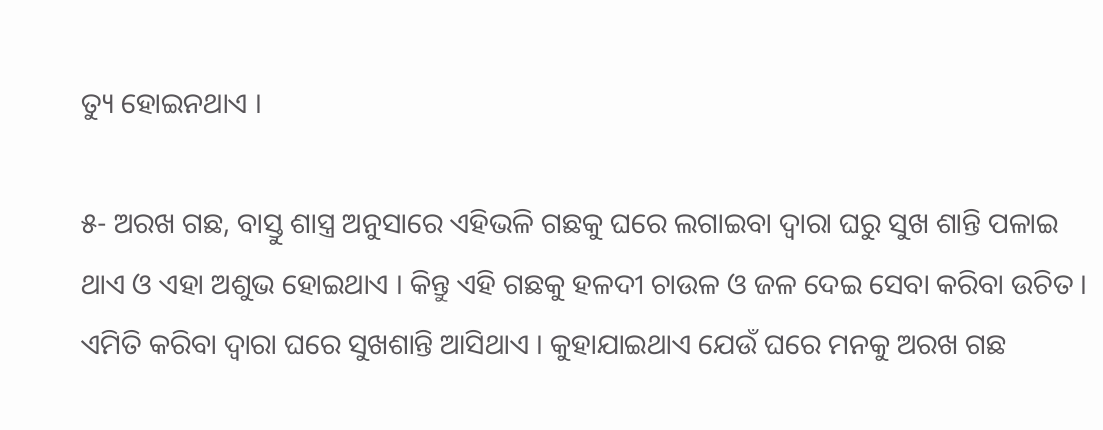ତ୍ୟୁ ହୋଇନଥାଏ ।

୫- ଅରଖ ଗଛ, ବାସ୍ତୁ ଶାସ୍ତ୍ର ଅନୁସାରେ ଏହିଭଳି ଗଛକୁ ଘରେ ଲଗାଇବା ଦ୍ଵାରା ଘରୁ ସୁଖ ଶାନ୍ତି ପଳାଇ ଥାଏ ଓ ଏହା ଅଶୁଭ ହୋଇଥାଏ । କିନ୍ତୁ ଏହି ଗଛକୁ ହଳଦୀ ଚାଉଳ ଓ ଜଳ ଦେଇ ସେବା କରିବା ଉଚିତ । ଏମିତି କରିବା ଦ୍ୱାରା ଘରେ ସୁଖଶାନ୍ତି ଆସିଥାଏ । କୁହାଯାଇଥାଏ ଯେଉଁ ଘରେ ମନକୁ ଅରଖ ଗଛ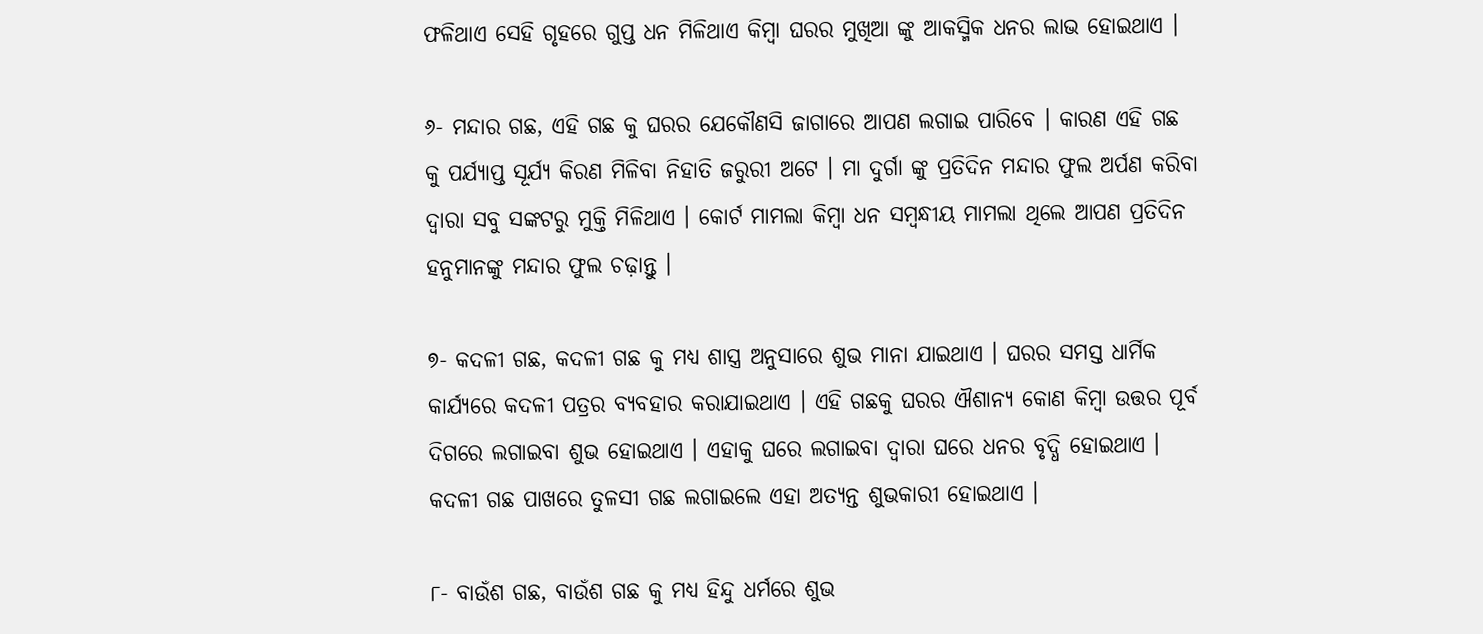ଫଳିଥାଏ ସେହି ଗୃହରେ ଗୁପ୍ତ ଧନ ମିଳିଥାଏ କିମ୍ବା ଘରର ମୁଖିଆ ଙ୍କୁ ଆକସ୍ମିକ ଧନର ଲାଭ ହୋଇଥାଏ ।

୬- ମନ୍ଦାର ଗଛ, ଏହି ଗଛ କୁ ଘରର ଯେକୌଣସି ଜାଗାରେ ଆପଣ ଲଗାଇ ପାରିବେ । କାରଣ ଏହି ଗଛ କୁ ପର୍ଯ୍ୟାପ୍ତ ସୂର୍ଯ୍ୟ କିରଣ ମିଳିବା ନିହାତି ଜରୁରୀ ଅଟେ । ମା ଦୁର୍ଗା ଙ୍କୁ ପ୍ରତିଦିନ ମନ୍ଦାର ଫୁଲ ଅର୍ପଣ କରିବା ଦ୍ୱାରା ସବୁ ସଙ୍କଟରୁ ମୁକ୍ତି ମିଳିଥାଏ । କୋର୍ଟ ମାମଲା କିମ୍ବା ଧନ ସମ୍ୱନ୍ଧୀୟ ମାମଲା ଥିଲେ ଆପଣ ପ୍ରତିଦିନ ହନୁମାନଙ୍କୁ ମନ୍ଦାର ଫୁଲ ଚଢ଼ାନ୍ତୁ ।

୭- କଦଳୀ ଗଛ, କଦଳୀ ଗଛ କୁ ମଧ୍ୟ ଶାସ୍ତ୍ର ଅନୁସାରେ ଶୁଭ ମାନା ଯାଇଥାଏ । ଘରର ସମସ୍ତ ଧାର୍ମିକ କାର୍ଯ୍ୟରେ କଦଳୀ ପତ୍ରର ବ୍ୟବହାର କରାଯାଇଥାଏ । ଏହି ଗଛକୁ ଘରର ଐଶାନ୍ୟ କୋଣ କିମ୍ବା ଉତ୍ତର ପୂର୍ବ ଦିଗରେ ଲଗାଇବା ଶୁଭ ହୋଇଥାଏ । ଏହାକୁ ଘରେ ଲଗାଇବା ଦ୍ଵାରା ଘରେ ଧନର ବୃଦ୍ଧି ହୋଇଥାଏ । କଦଳୀ ଗଛ ପାଖରେ ତୁଳସୀ ଗଛ ଲଗାଇଲେ ଏହା ଅତ୍ୟନ୍ତ ଶୁଭକାରୀ ହୋଇଥାଏ ।

୮- ବାଉଁଶ ଗଛ, ବାଉଁଶ ଗଛ କୁ ମଧ୍ୟ ହିନ୍ଦୁ ଧର୍ମରେ ଶୁଭ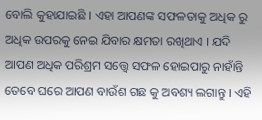ବୋଲି କୁହାଯାଇଛି । ଏହା ଆପଣଙ୍କ ସଫଳତାକୁ ଅଧିକ ରୁ ଅଧିକ ଉପରକୁ ନେଇ ଯିବାର କ୍ଷମତା ରଖିଥାଏ । ଯଦି ଆପଣ ଅଧିକ ପରିଶ୍ରମ ସତ୍ତ୍ଵେ ସଫଳ ହୋଇପାରୁ ନାହାଁନ୍ତି ତେବେ ଘରେ ଆପଣ ବାଉଁଶ ଗଛ କୁ ଅବଶ୍ୟ ଲଗାନ୍ତୁ । ଏହି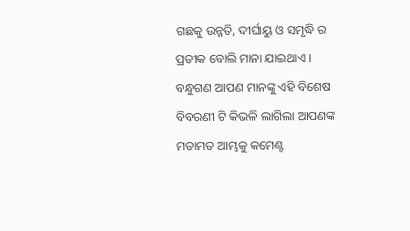ଗଛକୁ ଉନ୍ନତି, ଦୀର୍ଘାୟୁ ଓ ସମୃଦ୍ଧି ର ପ୍ରତୀକ ବୋଲି ମାନା ଯାଇଥାଏ । ବନ୍ଧୁଗଣ ଆପଣ ମାନଙ୍କୁ ଏହି ବିଶେଷ ବିବରଣୀ ଟି କିଭଳି ଲାଗିଲା ଆପଣଙ୍କ ମତାମତ ଆମ୍ଭକୁ କମେଣ୍ଟ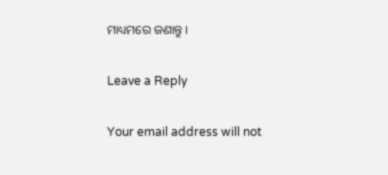ମାଧ୍ୟମରେ ଜଣାନ୍ତୁ ।

Leave a Reply

Your email address will not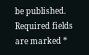be published. Required fields are marked *